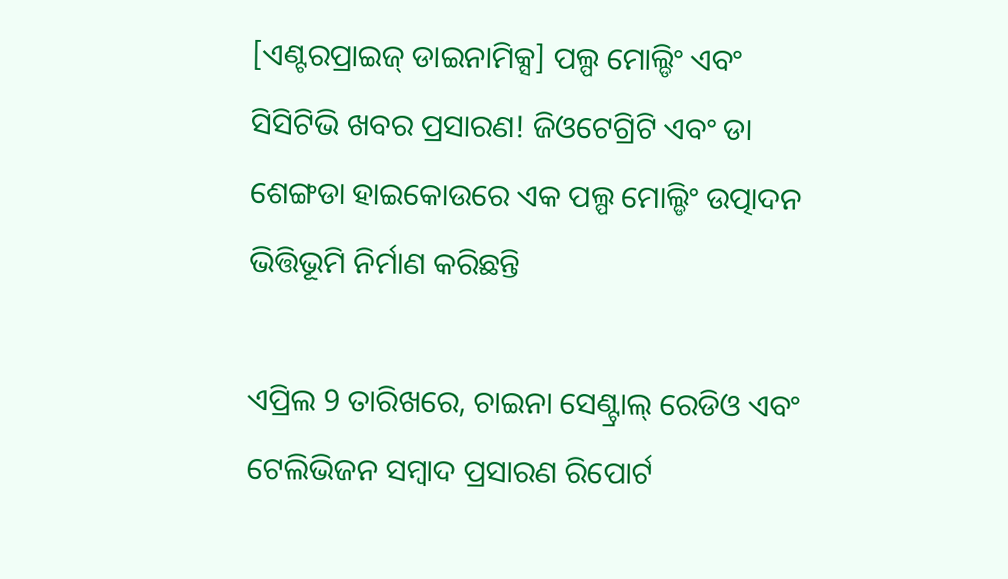[ଏଣ୍ଟରପ୍ରାଇଜ୍ ଡାଇନାମିକ୍ସ] ପଲ୍ପ ମୋଲ୍ଡିଂ ଏବଂ ସିସିଟିଭି ଖବର ପ୍ରସାରଣ! ଜିଓଟେଗ୍ରିଟି ଏବଂ ଡା ଶେଙ୍ଗଡା ହାଇକୋଉରେ ଏକ ପଲ୍ପ ମୋଲ୍ଡିଂ ଉତ୍ପାଦନ ଭିତ୍ତିଭୂମି ନିର୍ମାଣ କରିଛନ୍ତି

ଏପ୍ରିଲ 9 ତାରିଖରେ, ଚାଇନା ସେଣ୍ଟ୍ରାଲ୍ ରେଡିଓ ଏବଂ ଟେଲିଭିଜନ ସମ୍ବାଦ ପ୍ରସାରଣ ରିପୋର୍ଟ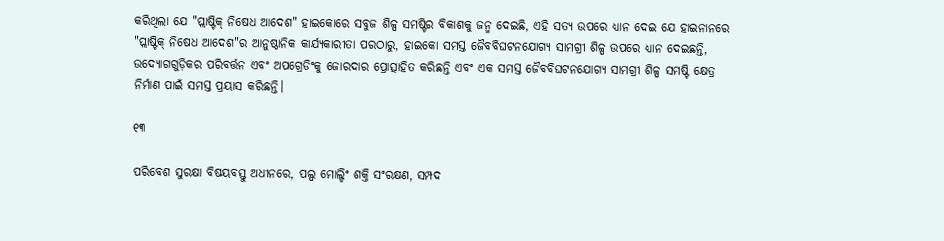କରିଥିଲା ଯେ "ପ୍ଲାଷ୍ଟିକ୍ ନିଷେଧ ଆଦେଶ" ହାଇକୋରେ ସବୁଜ ଶିଳ୍ପ ସମଷ୍ଟିର ବିକାଶକୁ ଜନ୍ମ ଦେଇଛି, ଏହି ସତ୍ୟ ଉପରେ ଧ୍ୟାନ ଦେଇ ଯେ ହାଇନାନରେ "ପ୍ଲାଷ୍ଟିକ୍ ନିଷେଧ ଆଦେଶ"ର ଆନୁଷ୍ଠାନିକ କାର୍ଯ୍ୟକାରୀତା ପରଠାରୁ, ହାଇକୋ ସମସ୍ତ ଜୈବବିଘଟନଯୋଗ୍ୟ ସାମଗ୍ରୀ ଶିଳ୍ପ ଉପରେ ଧ୍ୟାନ ଦେଇଛନ୍ତି, ଉଦ୍ୟୋଗଗୁଡ଼ିକର ପରିବର୍ତ୍ତନ ଏବଂ ଅପଗ୍ରେଡିଂକୁ ଜୋରଦାର ପ୍ରୋତ୍ସାହିତ କରିଛନ୍ତି ଏବଂ ଏକ ସମସ୍ତ ଜୈବବିଘଟନଯୋଗ୍ୟ ସାମଗ୍ରୀ ଶିଳ୍ପ ସମଷ୍ଟି କ୍ଷେତ୍ର ନିର୍ମାଣ ପାଇଁ ସମସ୍ତ ପ୍ରୟାସ କରିଛନ୍ତି।

୧୩

ପରିବେଶ ସୁରକ୍ଷା ବିଷୟବସ୍ତୁ ଅଧୀନରେ, ପଲ୍ପ ମୋଲ୍ଡିଂ ଶକ୍ତି ସଂରକ୍ଷଣ, ସମ୍ପଦ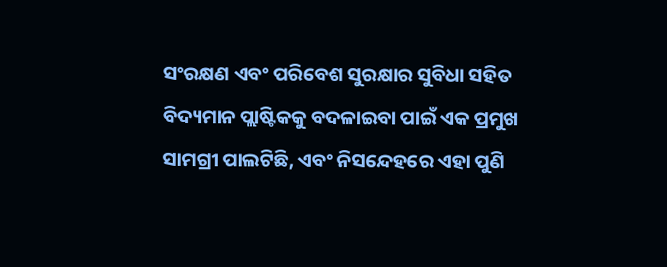ସଂରକ୍ଷଣ ଏବଂ ପରିବେଶ ସୁରକ୍ଷାର ସୁବିଧା ସହିତ ବିଦ୍ୟମାନ ପ୍ଲାଷ୍ଟିକକୁ ବଦଳାଇବା ପାଇଁ ଏକ ପ୍ରମୁଖ ସାମଗ୍ରୀ ପାଲଟିଛି, ଏବଂ ନିସନ୍ଦେହରେ ଏହା ପୁଣି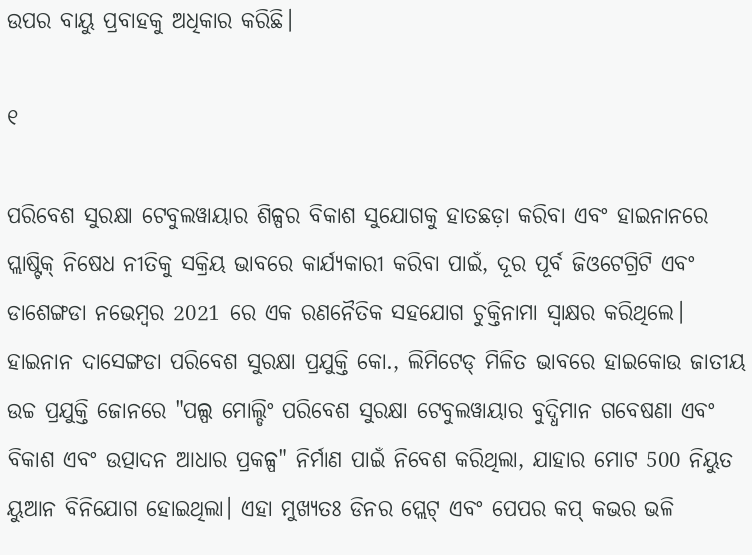ଉପର ବାୟୁ ପ୍ରବାହକୁ ଅଧିକାର କରିଛି।

୧

ପରିବେଶ ସୁରକ୍ଷା ଟେବୁଲୱାୟାର ଶିଳ୍ପର ବିକାଶ ସୁଯୋଗକୁ ହାତଛଡ଼ା କରିବା ଏବଂ ହାଇନାନରେ ପ୍ଲାଷ୍ଟିକ୍ ନିଷେଧ ନୀତିକୁ ସକ୍ରିୟ ଭାବରେ କାର୍ଯ୍ୟକାରୀ କରିବା ପାଇଁ, ଦୂର ପୂର୍ବ ଜିଓଟେଗ୍ରିଟି ଏବଂ ଡାଶେଙ୍ଗଡା ନଭେମ୍ବର 2021 ରେ ଏକ ରଣନୈତିକ ସହଯୋଗ ଚୁକ୍ତିନାମା ସ୍ୱାକ୍ଷର କରିଥିଲେ। ହାଇନାନ ଦାସେଙ୍ଗଡା ପରିବେଶ ସୁରକ୍ଷା ପ୍ରଯୁକ୍ତି କୋ., ଲିମିଟେଡ୍ ମିଳିତ ଭାବରେ ହାଇକୋଉ ଜାତୀୟ ଉଚ୍ଚ ପ୍ରଯୁକ୍ତି ଜୋନରେ "ପଲ୍ପ ମୋଲ୍ଡିଂ ପରିବେଶ ସୁରକ୍ଷା ଟେବୁଲୱାୟାର ବୁଦ୍ଧିମାନ ଗବେଷଣା ଏବଂ ବିକାଶ ଏବଂ ଉତ୍ପାଦନ ଆଧାର ପ୍ରକଳ୍ପ" ନିର୍ମାଣ ପାଇଁ ନିବେଶ କରିଥିଲା, ଯାହାର ମୋଟ 500 ନିୟୁତ ୟୁଆନ ବିନିଯୋଗ ହୋଇଥିଲା। ଏହା ମୁଖ୍ୟତଃ ଡିନର ପ୍ଲେଟ୍ ଏବଂ ପେପର କପ୍ କଭର ଭଳି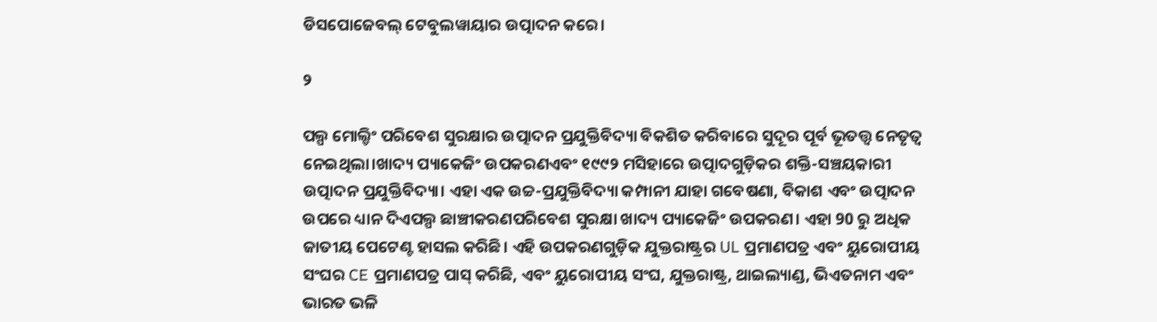ଡିସପୋଜେବଲ୍ ଟେବୁଲୱାୟାର ଉତ୍ପାଦନ କରେ।

୨

ପଲ୍ପ ମୋଲ୍ଡିଂ ପରିବେଶ ସୁରକ୍ଷାର ଉତ୍ପାଦନ ପ୍ରଯୁକ୍ତିବିଦ୍ୟା ବିକଶିତ କରିବାରେ ସୁଦୂର ପୂର୍ବ ଭୂତତ୍ତ୍ୱ ନେତୃତ୍ୱ ନେଇଥିଲା।ଖାଦ୍ୟ ପ୍ୟାକେଜିଂ ଉପକରଣଏବଂ ୧୯୯୨ ମସିହାରେ ଉତ୍ପାଦଗୁଡ଼ିକର ଶକ୍ତି-ସଞ୍ଚୟକାରୀ ଉତ୍ପାଦନ ପ୍ରଯୁକ୍ତିବିଦ୍ୟା। ଏହା ଏକ ଉଚ୍ଚ-ପ୍ରଯୁକ୍ତିବିଦ୍ୟା କମ୍ପାନୀ ଯାହା ଗବେଷଣା, ବିକାଶ ଏବଂ ଉତ୍ପାଦନ ଉପରେ ଧ୍ୟାନ ଦିଏପଲ୍ପ ଛାଞ୍ଚୀକରଣପରିବେଶ ସୁରକ୍ଷା ଖାଦ୍ୟ ପ୍ୟାକେଜିଂ ଉପକରଣ। ଏହା 90 ରୁ ଅଧିକ ଜାତୀୟ ପେଟେଣ୍ଟ ହାସଲ କରିଛି। ଏହି ଉପକରଣଗୁଡ଼ିକ ଯୁକ୍ତରାଷ୍ଟ୍ରର UL ପ୍ରମାଣପତ୍ର ଏବଂ ୟୁରୋପୀୟ ସଂଘର CE ପ୍ରମାଣପତ୍ର ପାସ୍ କରିଛି, ଏବଂ ୟୁରୋପୀୟ ସଂଘ, ଯୁକ୍ତରାଷ୍ଟ୍ର, ଥାଇଲ୍ୟାଣ୍ଡ, ଭିଏତନାମ ଏବଂ ଭାରତ ଭଳି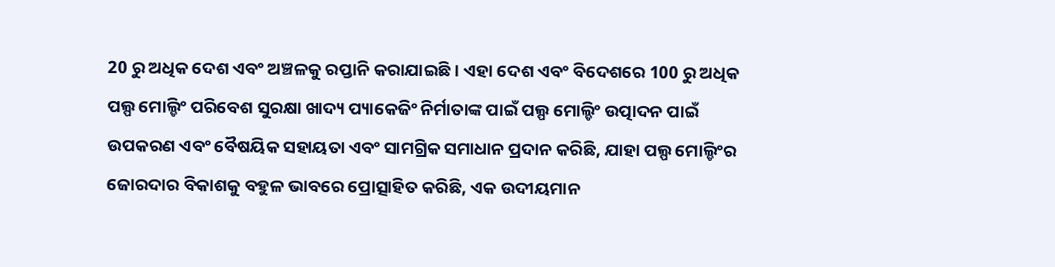20 ରୁ ଅଧିକ ଦେଶ ଏବଂ ଅଞ୍ଚଳକୁ ରପ୍ତାନି କରାଯାଇଛି। ଏହା ଦେଶ ଏବଂ ବିଦେଶରେ 100 ରୁ ଅଧିକ ପଲ୍ପ ମୋଲ୍ଡିଂ ପରିବେଶ ସୁରକ୍ଷା ଖାଦ୍ୟ ପ୍ୟାକେଜିଂ ନିର୍ମାତାଙ୍କ ପାଇଁ ପଲ୍ପ ମୋଲ୍ଡିଂ ଉତ୍ପାଦନ ପାଇଁ ଉପକରଣ ଏବଂ ବୈଷୟିକ ସହାୟତା ଏବଂ ସାମଗ୍ରିକ ସମାଧାନ ପ୍ରଦାନ କରିଛି, ଯାହା ପଲ୍ପ ମୋଲ୍ଡିଂର ଜୋରଦାର ବିକାଶକୁ ବହୁଳ ଭାବରେ ପ୍ରୋତ୍ସାହିତ କରିଛି, ଏକ ଉଦୀୟମାନ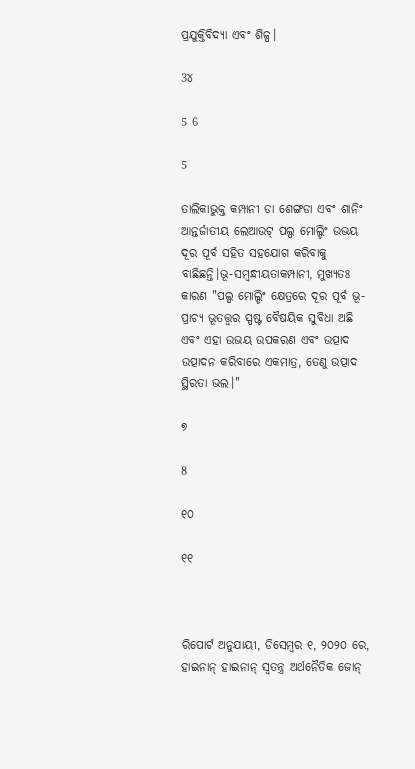ପ୍ରଯୁକ୍ତିବିଦ୍ୟା ଏବଂ ଶିଳ୍ପ।

3୪

5 6

5

ତାଲିକାଭୁକ୍ତ କମ୍ପାନୀ ଡା ଶେଙ୍ଗଡା ଏବଂ ଶାନିଂ ଆନ୍ତର୍ଜାତୀୟ ଲେଆଉଟ୍ ପଲ୍ପ ମୋଲ୍ଡିଂ ଉଭୟ ଦୂର ପୂର୍ବ ସହିତ ସହଯୋଗ କରିବାକୁ ବାଛିଛନ୍ତି।ଭୂ-ସମ୍ବନ୍ଧୀୟତାକମ୍ପାନୀ, ମୁଖ୍ୟତଃ କାରଣ "ପଲ୍ପ ମୋଲ୍ଡିଂ କ୍ଷେତ୍ରରେ ଦୂର ପୂର୍ବ ଭୂ-ପ୍ରାଚ୍ୟ ଭୂତତ୍ତ୍ୱର ସ୍ପଷ୍ଟ ବୈଷୟିକ ସୁବିଧା ଅଛି ଏବଂ ଏହା ଉଭୟ ଉପକରଣ ଏବଂ ଉତ୍ପାଦ ଉତ୍ପାଦନ କରିବାରେ ଏକମାତ୍ର, ତେଣୁ ଉତ୍ପାଦ ସ୍ଥିରତା ଭଲ।"

୭

8

୧୦

୧୧



ରିପୋର୍ଟ ଅନୁଯାୟୀ, ଡିସେମ୍ବର ୧, ୨୦୨୦ ରେ, ହାଇନାନ୍ ହାଇନାନ୍ ସ୍ୱତନ୍ତ୍ର ଅର୍ଥନୈତିକ ଜୋନ୍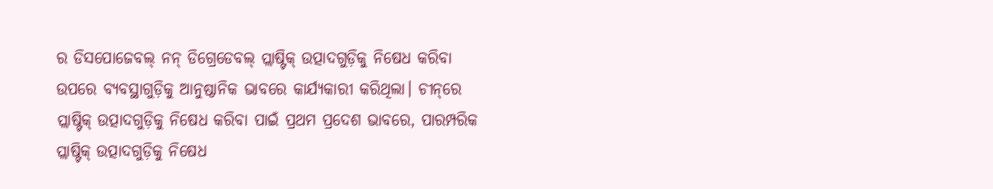ର ଡିସପୋଜେବଲ୍ ନନ୍ ଡିଗ୍ରେଡେବଲ୍ ପ୍ଲାଷ୍ଟିକ୍ ଉତ୍ପାଦଗୁଡ଼ିକୁ ନିଷେଧ କରିବା ଉପରେ ବ୍ୟବସ୍ଥାଗୁଡ଼ିକୁ ଆନୁଷ୍ଠାନିକ ଭାବରେ କାର୍ଯ୍ୟକାରୀ କରିଥିଲା। ଚୀନ୍‌ରେ ପ୍ଲାଷ୍ଟିକ୍ ଉତ୍ପାଦଗୁଡ଼ିକୁ ନିଷେଧ କରିବା ପାଇଁ ପ୍ରଥମ ପ୍ରଦେଶ ଭାବରେ, ପାରମ୍ପରିକ ପ୍ଲାଷ୍ଟିକ୍ ଉତ୍ପାଦଗୁଡ଼ିକୁ ନିଷେଧ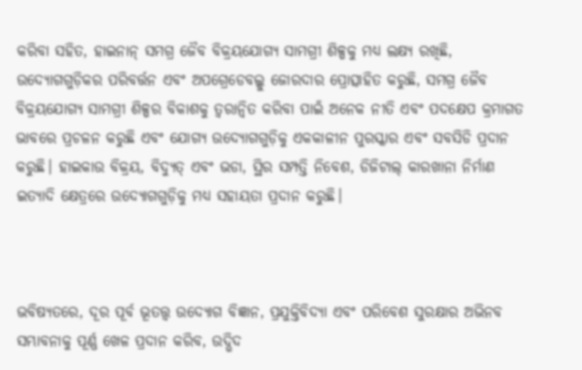କରିବା ସହିତ, ହାଇନାନ୍ ସମଗ୍ର ଜୈବ ବିକ୍ରୟଯୋଗ୍ୟ ସାମଗ୍ରୀ ଶିଳ୍ପକୁ ମଧ୍ୟ ଲକ୍ଷ୍ୟ ରଖିଛି, ଉଦ୍ୟୋଗଗୁଡ଼ିକର ପରିବର୍ତ୍ତନ ଏବଂ ଅପଗ୍ରେଡେବଲ୍କୁ ଜୋରଦାର ପ୍ରୋତ୍ସାହିତ କରୁଛି, ସମଗ୍ର ଜୈବ ବିକ୍ରୟଯୋଗ୍ୟ ସାମଗ୍ରୀ ଶିଳ୍ପର ବିକାଶକୁ ତ୍ୱରାନ୍ୱିତ କରିବା ପାଇଁ ଅନେକ ନୀତି ଏବଂ ପଦକ୍ଷେପ କ୍ରମାଗତ ଭାବରେ ପ୍ରଚଳନ କରୁଛି ଏବଂ ଯୋଗ୍ୟ ଉଦ୍ୟୋଗଗୁଡ଼ିକୁ ଏକକାଳୀନ ପୁରସ୍କାର ଏବଂ ସବସିଡି ପ୍ରଦାନ କରୁଛି। ହାଇକାଉ ବିକ୍ରୟ, ବିଦ୍ୟୁତ୍ ଏବଂ ଭଡା, ସ୍ଥିର ସମ୍ପତ୍ତି ନିବେଶ, ଡିଜିଟାଲ୍ କାରଖାନା ନିର୍ମାଣ ଇତ୍ୟାଦି କ୍ଷେତ୍ରରେ ଉଦ୍ୟୋଗଗୁଡ଼ିକୁ ମଧ୍ୟ ସହାୟତା ପ୍ରଦାନ କରୁଛି।



ଭବିଷ୍ୟତରେ, ଦୂର ପୂର୍ବ ଭୂତତ୍ତ୍ୱ ଉଦ୍ୟୋଗ ବିଜ୍ଞାନ, ପ୍ରଯୁକ୍ତିବିଦ୍ୟା ଏବଂ ପରିବେଶ ସୁରକ୍ଷାର ଅଭିନବ ସମ୍ଭାବନାକୁ ପୂର୍ଣ୍ଣ ଖେଳ ପ୍ରଦାନ କରିବ, ଉଦ୍ଭିଦ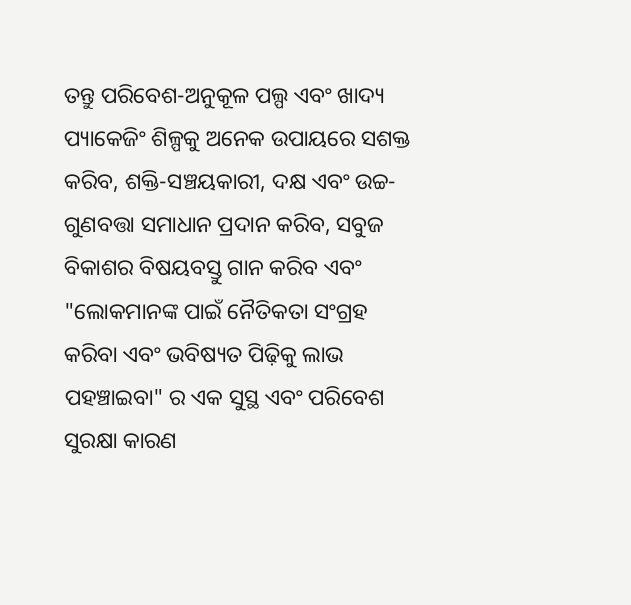ତନ୍ତୁ ପରିବେଶ-ଅନୁକୂଳ ପଲ୍ପ ଏବଂ ଖାଦ୍ୟ ପ୍ୟାକେଜିଂ ଶିଳ୍ପକୁ ଅନେକ ଉପାୟରେ ସଶକ୍ତ କରିବ, ଶକ୍ତି-ସଞ୍ଚୟକାରୀ, ଦକ୍ଷ ଏବଂ ଉଚ୍ଚ-ଗୁଣବତ୍ତା ସମାଧାନ ପ୍ରଦାନ କରିବ, ସବୁଜ ବିକାଶର ବିଷୟବସ୍ତୁ ଗାନ କରିବ ଏବଂ "ଲୋକମାନଙ୍କ ପାଇଁ ନୈତିକତା ସଂଗ୍ରହ କରିବା ଏବଂ ଭବିଷ୍ୟତ ପିଢ଼ିକୁ ଲାଭ ପହଞ୍ଚାଇବା" ର ଏକ ସୁସ୍ଥ ଏବଂ ପରିବେଶ ସୁରକ୍ଷା କାରଣ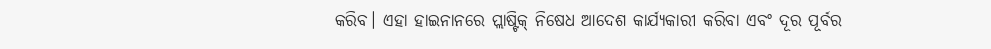କରିବ। ଏହା ହାଇନାନରେ ପ୍ଲାଷ୍ଟିକ୍ ନିଷେଧ ଆଦେଶ କାର୍ଯ୍ୟକାରୀ କରିବା ଏବଂ ଦୂର ପୂର୍ବର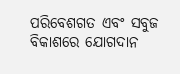ପରିବେଶଗତ ଏବଂ ସବୁଜ ବିକାଶରେ ଯୋଗଦାନ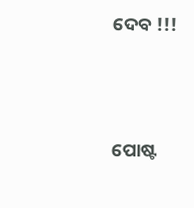ଦେବ !!!




ପୋଷ୍ଟ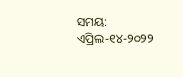ସମୟ: ଏପ୍ରିଲ-୧୪-୨୦୨୨